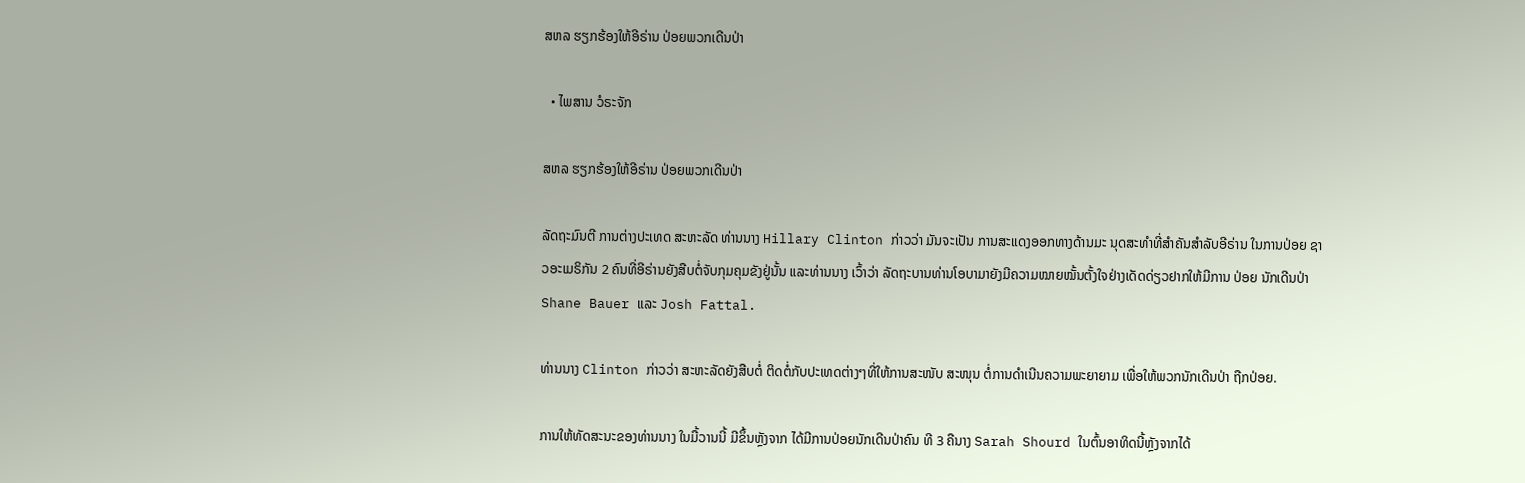ສຫລ ຮຽກຮ້ອງໃຫ້ອີຣ່ານ ປ່ອຍພວກເດີນປ່າ

  • ໄພສານ ວໍຣະຈັກ

ສຫລ ຮຽກຮ້ອງໃຫ້ອີຣ່ານ ປ່ອຍພວກເດີນປ່າ

ລັດຖະມົນຕີ ການຕ່າງປະເທດ ສະຫະລັດ ທ່ານນາງ Hillary Clinton ກ່າວວ່າ ມັນຈະເປັນ ການສະແດງອອກທາງດ້ານມະ ນຸດສະທຳທີ່ສຳຄັນສຳລັບອີຣ່ານ ໃນການປ່ອຍ ຊາວອະເມຣິກັນ 2 ຄົນທີ່ອີຣ່ານຍັງສືບຕໍ່ຈັບກຸມຄຸມຂັງຢູ່ນັ້ນ ແລະທ່ານນາງ ເວົ້າວ່າ ລັດຖະບານທ່ານໂອບາມາຍັງມີຄວາມໝາຍໝັ້ນຕັ້ງໃຈຢ່າງເດັດດ່ຽວຢາກໃຫ້ມີການ ປ່ອຍ ນັກເດີນປ່າ Shane Bauer ແລະ Josh Fattal.

ທ່ານນາງ Clinton ກ່າວວ່າ ສະຫະລັດຍັງສືບຕໍ່ ຕິດຕໍ່ກັບປະເທດຕ່າງໆທີ່ໃຫ້ການສະໜັບ ສະໜຸນ ຕໍ່ການດຳເນີນຄວາມພະຍາຍາມ ເພື່ອໃຫ້ພວກນັກເດີນປ່າ ຖືກປ່ອຍ.

ການໃຫ້ທັດສະນະຂອງທ່ານນາງ ໃນມື້ວານນີ້ ມີຂຶ້ນຫຼັງຈາກ ໄດ້ມີການປ່ອຍນັກເດີນປ່າຄົນ ທີ 3 ຄືນາງ Sarah Shourd ໃນຕົ້ນອາທິດນີ້ຫຼັງຈາກໄດ້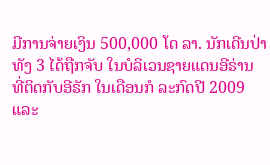ມີການຈ່າຍເງິນ 500,000 ໂດ ລາ. ນັກເດີນປ່າທັງ 3 ໄດ້ຖືກຈັບ ໃນບໍລິເວນຊາຍແດນອີຣ່ານ ທີ່ຕິດກັບອີຣັກ ໃນເດືອນກໍ ລະກົດປີ 2009 ແລະ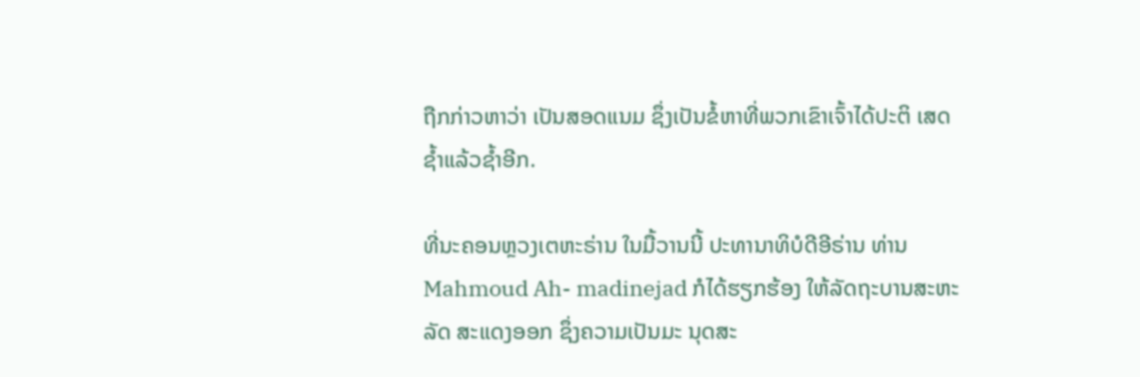ຖືກກ່າວຫາວ່າ ເປັນສອດແນມ ຊຶ່ງເປັນຂໍ້ຫາທີ່ພວກເຂົາເຈົ້າໄດ້ປະຕິ ເສດຊໍ້າແລ້ວຊໍ້າອີກ.

ທີ່ນະຄອນຫຼວງເຕຫະຣ່ານ ໃນມື້ວານນີ້ ປະທານາທິບໍດີອີຣ່ານ ທ່ານ Mahmoud Ah- madinejad ກໍໄດ້ຮຽກຮ້ອງ ໃຫ້ລັດຖະບານສະຫະລັດ ສະແດງອອກ ຊຶ່ງຄວາມເປັນມະ ນຸດສະ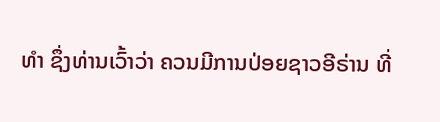ທຳ ຊຶ່ງທ່ານເວົ້າວ່າ ຄວນມີການປ່ອຍຊາວອີຣ່ານ ທີ່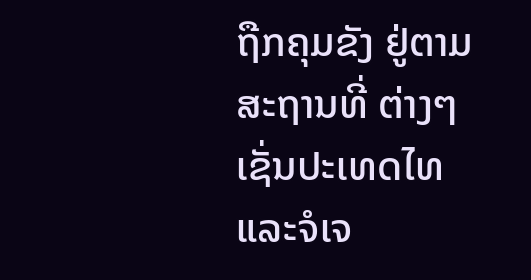ຖືກຄຸມຂັງ ຢູ່ຕາມສະຖານທີ່ ຕ່າງໆເຊັ່ນປະເທດໄທ ແລະຈໍເຈ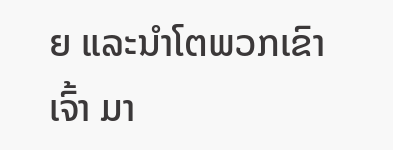ຍ ແລະນຳໂຕພວກເຂົາເຈົ້າ ມາ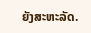ຍັງສະຫະລັດ.